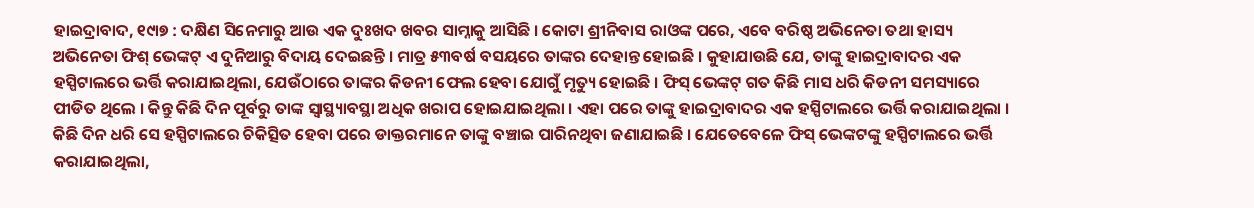ହାଇଦ୍ରାବାଦ, ୧୯ା୭ : ଦକ୍ଷିଣ ସିନେମାରୁ ଆଉ ଏକ ଦୁଃଖଦ ଖବର ସାମ୍ନାକୁ ଆସିଛି । କୋଟା ଶ୍ରୀନିବାସ ରାଓଙ୍କ ପରେ, ଏବେ ବରିଷ୍ଠ ଅଭିନେତା ତଥା ହାସ୍ୟ ଅଭିନେତା ଫିଶ୍ ଭେଙ୍କଟ୍ ଏ ଦୁନିଆରୁ ବିଦାୟ ଦେଇଛନ୍ତି । ମାତ୍ର ୫୩ବର୍ଷ ବସୟରେ ତାଙ୍କର ଦେହାନ୍ତ ହୋଇଛି । କୁହାଯାଉଛି ଯେ, ତାଙ୍କୁ ହାଇଦ୍ରାବାଦର ଏକ ହସ୍ପିଟାଲରେ ଭର୍ତ୍ତି କରାଯାଇଥିଲା, ଯେଉଁଠାରେ ତାଙ୍କର କିଡନୀ ଫେଲ ହେବା ଯୋଗୁଁ ମୃତ୍ୟୁ ହୋଇଛି । ଫିସ୍ ଭେଙ୍କଟ୍ ଗତ କିଛି ମାସ ଧରି କିଡନୀ ସମସ୍ୟାରେ ପୀଡିତ ଥିଲେ । କିନ୍ତୁ କିଛି ଦିନ ପୂର୍ବରୁ ତାଙ୍କ ସ୍ୱାସ୍ଥ୍ୟାବସ୍ଥା ଅଧିକ ଖରାପ ହୋଇଯାଇଥିଲା । ଏହା ପରେ ତାଙ୍କୁ ହାଇଦ୍ରାବାଦର ଏକ ହସ୍ପିଟାଲରେ ଭର୍ତ୍ତି କରାଯାଇଥିଲା । କିଛି ଦିନ ଧରି ସେ ହସ୍ପିଟାଲରେ ଚିକିତ୍ସିତ ହେବା ପରେ ଡାକ୍ତରମାନେ ତାଙ୍କୁ ବଞ୍ଚାଇ ପାରିନଥିବା ଜଣାଯାଇଛି । ଯେତେବେଳେ ଫିସ୍ ଭେଙ୍କଟଙ୍କୁ ହସ୍ପିଟାଲରେ ଭର୍ତ୍ତି କରାଯାଇଥିଲା,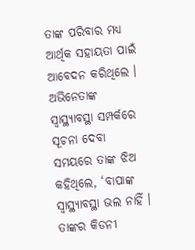ତାଙ୍କ ପରିବାର ମଧ୍ୟ ଆର୍ଥିକ ସହାୟତା ପାଇଁ ଆବେଦନ କରିଥିଲେ । ଅଭିନେତାଙ୍କ ସ୍ୱାସ୍ଥ୍ୟାବସ୍ଥା ସମ୍ପର୍କରେ ସୂଚନା ଦେବା ସମୟରେ ତାଙ୍କ ଝିଅ କହିଥିଲେ, ‘ବାପାଙ୍କ ସ୍ୱାସ୍ଥ୍ୟାବସ୍ଥା ଭଲ ନାହିଁ । ତାଙ୍କର କିଡନୀ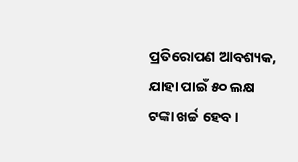ପ୍ରତିରୋପଣ ଆବଶ୍ୟକ, ଯାହା ପାଇଁ ୫୦ ଲକ୍ଷ ଟଙ୍କା ଖର୍ଚ୍ଚ ହେବ ।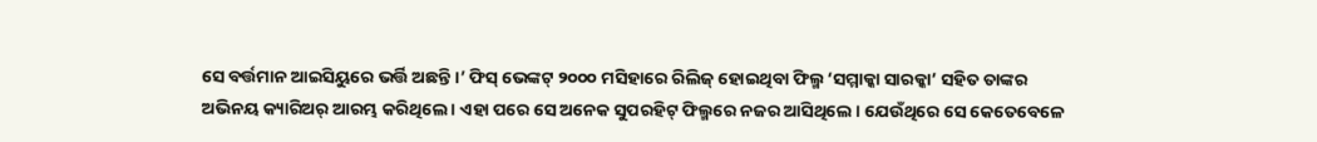ସେ ବର୍ତ୍ତମାନ ଆଇସିୟୁରେ ଭର୍ତ୍ତି ଅଛନ୍ତି ।’ ଫିସ୍ ଭେଙ୍କଟ୍ ୨୦୦୦ ମସିହାରେ ରିଲିଜ୍ ହୋଇଥିବା ଫିଲ୍ମ ‘ସମ୍ମାକ୍କା ସାରକ୍କା’ ସହିତ ତାଙ୍କର ଅଭିନୟ କ୍ୟାରିଅର୍ ଆରମ୍ଭ କରିଥିଲେ । ଏହା ପରେ ସେ ଅନେକ ସୁପରହିଟ୍ ଫିଲ୍ମରେ ନଜର ଆସିଥିଲେ । ଯେଉଁଥିରେ ସେ କେତେବେଳେ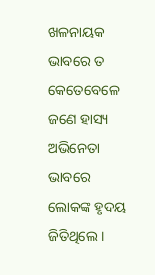ଖଳନାୟକ ଭାବରେ ତ କେତେବେଳେ ଜଣେ ହାସ୍ୟ ଅଭିନେତା ଭାବରେ ଲୋକଙ୍କ ହୃଦୟ ଜିତିଥିଲେ ।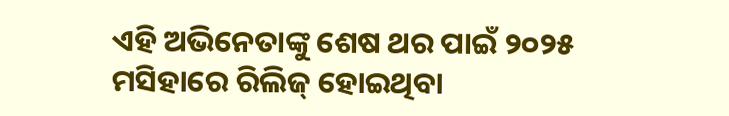ଏହି ଅଭିନେତାଙ୍କୁ ଶେଷ ଥର ପାଇଁ ୨୦୨୫ ମସିହାରେ ରିଲିଜ୍ ହୋଇଥିବା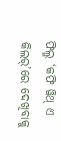ଫିଲ୍ମ ‘କଫି ୱିଥ୍ ଏ କିଲର୍’ରେ ଦେଖିବାକୁ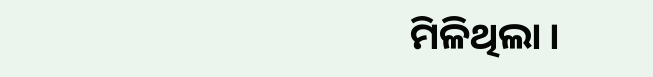ମିଳିଥିଲା ।